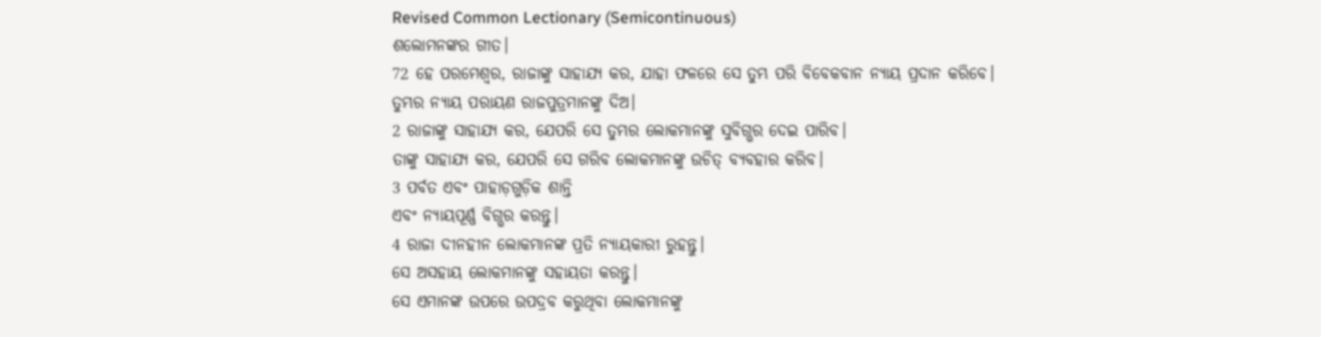Revised Common Lectionary (Semicontinuous)
ଶଲୋମନଙ୍କର ଗୀତ।
72 ହେ ପରମେଶ୍ୱର, ରାଜାଙ୍କୁ ସାହାଯ୍ୟ କର, ଯାହା ଫଳରେ ସେ ତୁମ୍ଭ ପରି ବିବେକବାନ ନ୍ୟାୟ ପ୍ରଦାନ କରିବେ।
ତୁମ୍ଭର ନ୍ୟାୟ ପରାୟଣ ରାଜପୁତ୍ରମାନଙ୍କୁ ଦିଅ।
2 ରାଜାଙ୍କୁ ସାହାଯ୍ୟ କର, ଯେପରି ସେ ତୁମ୍ଭର ଲୋକମାନଙ୍କୁ ସୁବିଗ୍ଭର ଦେଇ ପାରିବ।
ତାଙ୍କୁ ସାହାଯ୍ୟ କର, ଯେପରି ସେ ଗରିବ ଲୋକମାନଙ୍କୁ ଉଚିତ୍ ବ୍ୟବହାର କରିବ।
3 ପର୍ବତ ଏବଂ ପାହାଡ଼ଗୁଡ଼ିକ ଶାନ୍ତି
ଏବଂ ନ୍ୟାୟପୂର୍ଣ୍ଣ ବିଗ୍ଭର କରନ୍ତୁ।
4 ରାଜା ଦୀନହୀନ ଲୋକମାନଙ୍କ ପ୍ରତି ନ୍ୟାୟକାରୀ ରୁହନ୍ତୁ।
ସେ ଅସହାୟ ଲୋକମାନଙ୍କୁ ସହାୟତା କରନ୍ତୁ।
ସେ ଏମାନଙ୍କ ଉପରେ ଉପଦ୍ରବ କରୁଥିବା ଲୋକମାନଙ୍କୁ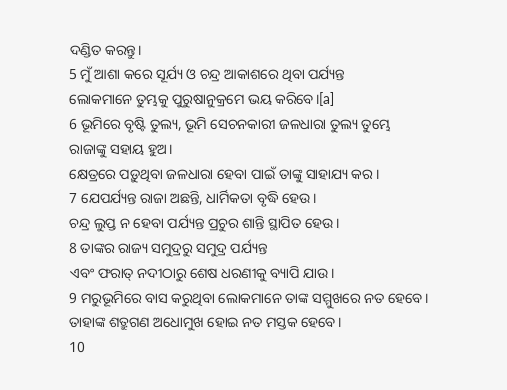ଦଣ୍ଡିତ କରନ୍ତୁ।
5 ମୁଁ ଆଶା କରେ ସୂର୍ଯ୍ୟ ଓ ଚନ୍ଦ୍ର ଆକାଶରେ ଥିବା ପର୍ଯ୍ୟନ୍ତ
ଲୋକମାନେ ତୁମ୍ଭକୁ ପୁରୁଷାନୁକ୍ରମେ ଭୟ କରିବେ।[a]
6 ଭୂମିରେ ବୃଷ୍ଟି ତୁଲ୍ୟ, ଭୂମି ସେଚନକାରୀ ଜଳଧାରା ତୁଲ୍ୟ ତୁମ୍ଭେ ରାଜାଙ୍କୁ ସହାୟ ହୁଅ।
କ୍ଷେତ୍ରରେ ପଡ଼ୁଥିବା ଜଳଧାରା ହେବା ପାଇଁ ତାଙ୍କୁ ସାହାଯ୍ୟ କର।
7 ଯେପର୍ଯ୍ୟନ୍ତ ରାଜା ଅଛନ୍ତି, ଧାର୍ମିକତା ବୃଦ୍ଧି ହେଉ।
ଚନ୍ଦ୍ର ଲୁପ୍ତ ନ ହେବା ପର୍ଯ୍ୟନ୍ତ ପ୍ରଚୁର ଶାନ୍ତି ସ୍ଥାପିତ ହେଉ।
8 ତାଙ୍କର ରାଜ୍ୟ ସମୁଦ୍ରରୁ ସମୁଦ୍ର ପର୍ଯ୍ୟନ୍ତ
ଏବଂ ଫରାତ୍ ନଦୀଠାରୁ ଶେଷ ଧରଣୀକୁ ବ୍ୟାପି ଯାଉ।
9 ମରୁଭୂମିରେ ବାସ କରୁଥିବା ଲୋକମାନେ ତାଙ୍କ ସମ୍ମୁଖରେ ନତ ହେବେ।
ତାହାଙ୍କ ଶତ୍ରୁଗଣ ଅଧୋମୁଖ ହୋଇ ନତ ମସ୍ତକ ହେବେ।
10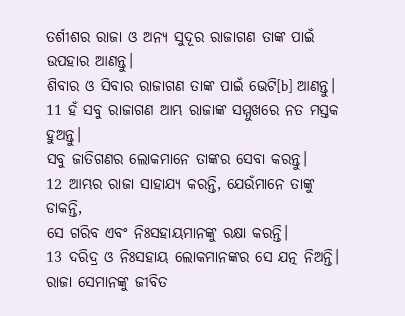ତର୍ଶୀଶର ରାଜା ଓ ଅନ୍ୟ ସୁଦୂର ରାଜାଗଣ ତାଙ୍କ ପାଇଁ ଉପହାର ଆଣନ୍ତୁ।
ଶିବାର ଓ ସିବାର ରାଜାଗଣ ତାଙ୍କ ପାଇଁ ଭେଟି[b] ଆଣନ୍ତୁ।
11 ହଁ ସବୁ ରାଜାଗଣ ଆମ୍ଭ ରାଜାଙ୍କ ସମ୍ମୁଖରେ ନତ ମସ୍ତକ ହୁଅନ୍ତୁ।
ସବୁ ଜାତିଗଣର ଲୋକମାନେ ତାଙ୍କର ସେବା କରନ୍ତୁ।
12 ଆମ୍ଭର ରାଜା ସାହାଯ୍ୟ କରନ୍ତି, ଯେଉଁମାନେ ତାଙ୍କୁ ଡାକନ୍ତି,
ସେ ଗରିବ ଏବଂ ନିଃସହାୟମାନଙ୍କୁ ରକ୍ଷା କରନ୍ତି।
13 ଦରିଦ୍ର ଓ ନିଃସହାୟ ଲୋକମାନଙ୍କର ସେ ଯତ୍ନ ନିଅନ୍ତି।
ରାଜା ସେମାନଙ୍କୁ ଜୀବିତ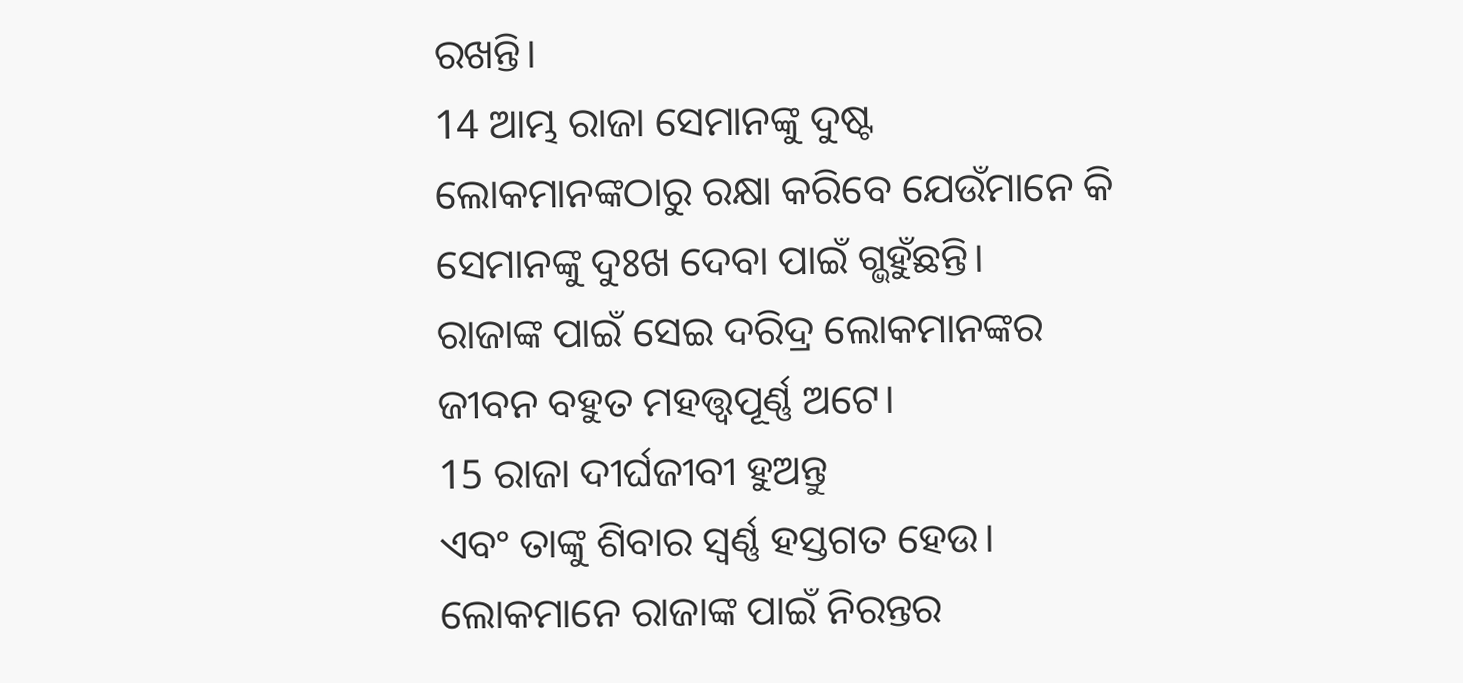ରଖନ୍ତି।
14 ଆମ୍ଭ ରାଜା ସେମାନଙ୍କୁ ଦୁଷ୍ଟ ଲୋକମାନଙ୍କଠାରୁ ରକ୍ଷା କରିବେ ଯେଉଁମାନେ କି ସେମାନଙ୍କୁ ଦୁଃଖ ଦେବା ପାଇଁ ଗ୍ଭହୁଁଛନ୍ତି।
ରାଜାଙ୍କ ପାଇଁ ସେଇ ଦରିଦ୍ର ଲୋକମାନଙ୍କର ଜୀବନ ବହୁତ ମହତ୍ତ୍ୱପୂର୍ଣ୍ଣ ଅଟେ।
15 ରାଜା ଦୀର୍ଘଜୀବୀ ହୁଅନ୍ତୁ
ଏବଂ ତାଙ୍କୁ ଶିବାର ସ୍ୱର୍ଣ୍ଣ ହସ୍ତଗତ ହେଉ।
ଲୋକମାନେ ରାଜାଙ୍କ ପାଇଁ ନିରନ୍ତର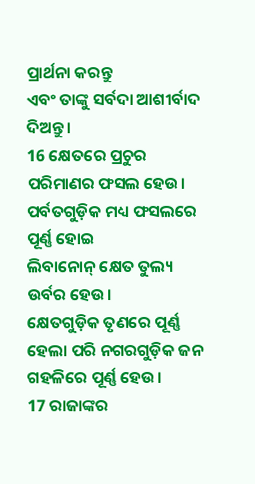ପ୍ରାର୍ଥନା କରନ୍ତୁ
ଏବଂ ତାଙ୍କୁ ସର୍ବଦା ଆଶୀର୍ବାଦ ଦିଅନ୍ତୁ।
16 କ୍ଷେତରେ ପ୍ରଚୁର ପରିମାଣର ଫସଲ ହେଉ।
ପର୍ବତଗୁଡ଼ିକ ମଧ୍ୟ ଫସଲରେ ପୂର୍ଣ୍ଣ ହୋଇ
ଲିବାନୋନ୍ କ୍ଷେତ ତୁଲ୍ୟ ଉର୍ବର ହେଉ।
କ୍ଷେତଗୁଡ଼ିକ ତୃଣରେ ପୂର୍ଣ୍ଣ ହେଲା ପରି ନଗରଗୁଡ଼ିକ ଜନ ଗହଳିରେ ପୂର୍ଣ୍ଣ ହେଉ।
17 ରାଜାଙ୍କର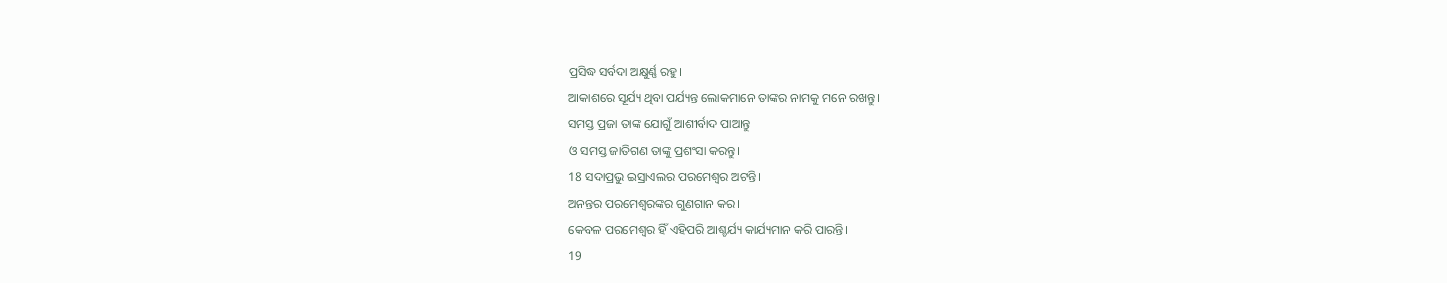ପ୍ରସିଦ୍ଧ ସର୍ବଦା ଅକ୍ଷୁର୍ଣ୍ଣ ରହୁ।
ଆକାଶରେ ସୂର୍ଯ୍ୟ ଥିବା ପର୍ଯ୍ୟନ୍ତ ଲୋକମାନେ ତାଙ୍କର ନାମକୁ ମନେ ରଖନ୍ତୁ।
ସମସ୍ତ ପ୍ରଜା ତାଙ୍କ ଯୋଗୁଁ ଆଶୀର୍ବାଦ ପାଆନ୍ତୁ
ଓ ସମସ୍ତ ଜାତିଗଣ ତାଙ୍କୁ ପ୍ରଶଂସା କରନ୍ତୁ।
18 ସଦାପ୍ରଭୁ ଇସ୍ରାଏଲର ପରମେଶ୍ୱର ଅଟନ୍ତି।
ଅନନ୍ତର ପରମେଶ୍ୱରଙ୍କର ଗୁଣଗାନ କର।
କେବଳ ପରମେଶ୍ୱର ହିଁ ଏହିପରି ଆଶ୍ଚର୍ଯ୍ୟ କାର୍ଯ୍ୟମାନ କରି ପାରନ୍ତି।
19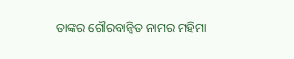ତାଙ୍କର ଗୌରବାନ୍ୱିତ ନାମର ମହିମା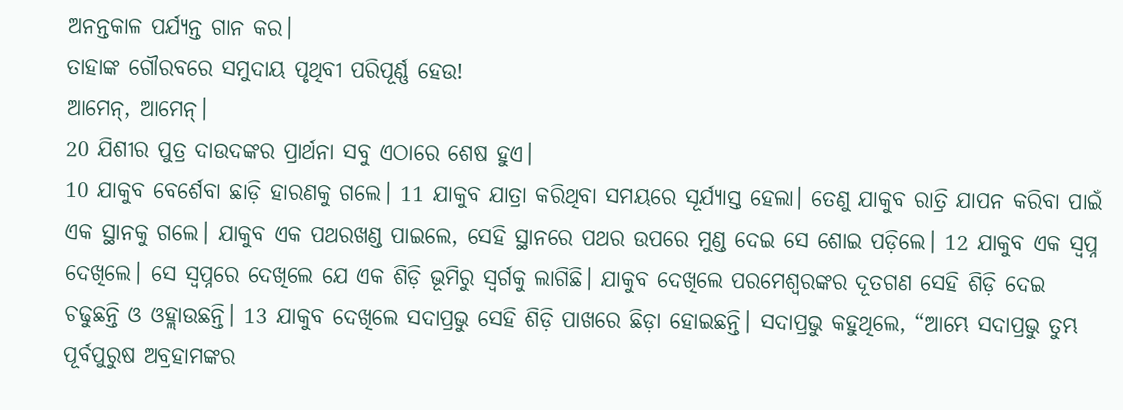ଅନନ୍ତକାଳ ପର୍ଯ୍ୟନ୍ତ ଗାନ କର।
ତାହାଙ୍କ ଗୌରବରେ ସମୁଦାୟ ପୃଥିବୀ ପରିପୂର୍ଣ୍ଣ ହେଉ!
ଆମେନ୍, ଆମେନ୍।
20 ଯିଶୀର ପୁତ୍ର ଦାଉଦଙ୍କର ପ୍ରାର୍ଥନା ସବୁ ଏଠାରେ ଶେଷ ହୁଏ।
10 ଯାକୁବ ବେର୍ଶେବା ଛାଡ଼ି ହାରଣକୁ ଗଲେ। 11 ଯାକୁବ ଯାତ୍ରା କରିଥିବା ସମୟରେ ସୂର୍ଯ୍ୟାସ୍ତ ହେଲା। ତେଣୁ ଯାକୁବ ରାତ୍ରି ଯାପନ କରିବା ପାଇଁ ଏକ ସ୍ଥାନକୁ ଗଲେ। ଯାକୁବ ଏକ ପଥରଖଣ୍ଡ ପାଇଲେ, ସେହି ସ୍ଥାନରେ ପଥର ଉପରେ ମୁଣ୍ଡ ଦେଇ ସେ ଶୋଇ ପଡ଼ିଲେ। 12 ଯାକୁବ ଏକ ସ୍ୱପ୍ନ ଦେଖିଲେ। ସେ ସ୍ୱପ୍ନରେ ଦେଖିଲେ ଯେ ଏକ ଶିଡ଼ି ଭୂମିରୁ ସ୍ୱର୍ଗକୁ ଲାଗିଛି। ଯାକୁବ ଦେଖିଲେ ପରମେଶ୍ୱରଙ୍କର ଦୂତଗଣ ସେହି ଶିଡ଼ି ଦେଇ ଚଢୁଛନ୍ତି ଓ ଓହ୍ଲାଉଛନ୍ତି। 13 ଯାକୁବ ଦେଖିଲେ ସଦାପ୍ରଭୁ ସେହି ଶିଡ଼ି ପାଖରେ ଛିଡ଼ା ହୋଇଛନ୍ତି। ସଦାପ୍ରଭୁ କହୁଥିଲେ, “ଆମ୍ଭେ ସଦାପ୍ରଭୁ ତୁମ୍ଭ ପୂର୍ବପୁରୁଷ ଅବ୍ରହାମଙ୍କର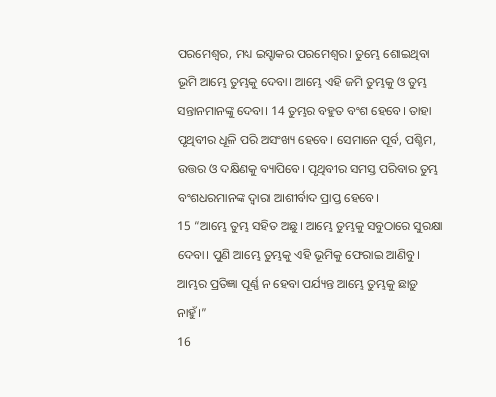ପରମେଶ୍ୱର, ମଧ୍ୟ ଇସ୍ହାକର ପରମେଶ୍ୱର। ତୁମ୍ଭେ ଶୋଇଥିବା ଭୂମି ଆମ୍ଭେ ତୁମ୍ଭକୁ ଦେବା। ଆମ୍ଭେ ଏହି ଜମି ତୁମ୍ଭକୁ ଓ ତୁମ୍ଭ ସନ୍ତାନମାନଙ୍କୁ ଦେବା। 14 ତୁମ୍ଭର ବହୁତ ବଂଶ ହେବେ। ତାହା ପୃଥିବୀର ଧୂଳି ପରି ଅସଂଖ୍ୟ ହେବେ। ସେମାନେ ପୂର୍ବ, ପଶ୍ଚିମ, ଉତ୍ତର ଓ ଦକ୍ଷିଣକୁ ବ୍ୟାପିବେ। ପୃଥିବୀର ସମସ୍ତ ପରିବାର ତୁମ୍ଭ ବଂଶଧରମାନଙ୍କ ଦ୍ୱାରା ଆଶୀର୍ବାଦ ପ୍ରାପ୍ତ ହେବେ।
15 “ଆମ୍ଭେ ତୁମ୍ଭ ସହିତ ଅଛୁ। ଆମ୍ଭେ ତୁମ୍ଭକୁ ସବୁଠାରେ ସୁରକ୍ଷା ଦେବା। ପୁଣି ଆମ୍ଭେ ତୁମ୍ଭକୁ ଏହି ଭୂମିକୁ ଫେରାଇ ଆଣିବୁ। ଆମ୍ଭର ପ୍ରତିଜ୍ଞା ପୂର୍ଣ୍ଣ ନ ହେବା ପର୍ଯ୍ୟନ୍ତ ଆମ୍ଭେ ତୁମ୍ଭକୁ ଛାଡ଼ୁ ନାହୁଁ।”
16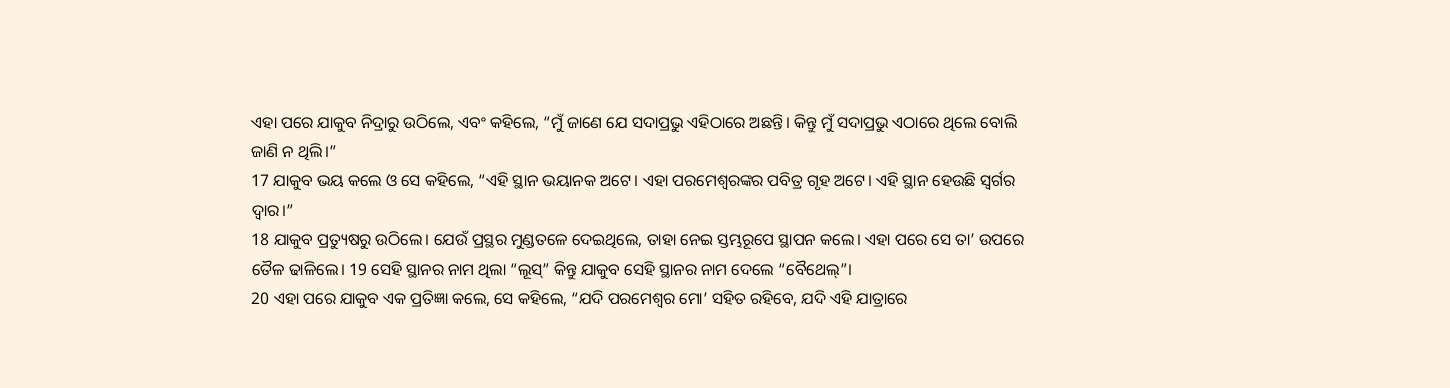ଏହା ପରେ ଯାକୁବ ନିଦ୍ରାରୁ ଉଠିଲେ, ଏବଂ କହିଲେ, “ମୁଁ ଜାଣେ ଯେ ସଦାପ୍ରଭୁ ଏହିଠାରେ ଅଛନ୍ତି। କିନ୍ତୁ ମୁଁ ସଦାପ୍ରଭୁ ଏଠାରେ ଥିଲେ ବୋଲି ଜାଣି ନ ଥିଲି।”
17 ଯାକୁବ ଭୟ କଲେ ଓ ସେ କହିଲେ, “ଏହି ସ୍ଥାନ ଭୟାନକ ଅଟେ। ଏହା ପରମେଶ୍ୱରଙ୍କର ପବିତ୍ର ଗୃହ ଅଟେ। ଏହି ସ୍ଥାନ ହେଉଛି ସ୍ୱର୍ଗର ଦ୍ୱାର।”
18 ଯାକୁବ ପ୍ରତ୍ୟୁଷରୁ ଉଠିଲେ। ଯେଉଁ ପ୍ରସ୍ଥର ମୁଣ୍ଡତଳେ ଦେଇଥିଲେ, ତାହା ନେଇ ସ୍ତମ୍ଭରୂପେ ସ୍ଥାପନ କଲେ। ଏହା ପରେ ସେ ତା’ ଉପରେ ତୈଳ ଢାଳିଲେ। 19 ସେହି ସ୍ଥାନର ନାମ ଥିଲା “ଲୂସ୍” କିନ୍ତୁ ଯାକୁବ ସେହି ସ୍ଥାନର ନାମ ଦେଲେ “ବୈଥେଲ୍”।
20 ଏହା ପରେ ଯାକୁବ ଏକ ପ୍ରତିଜ୍ଞା କଲେ, ସେ କହିଲେ, “ଯଦି ପରମେଶ୍ୱର ମୋ’ ସହିତ ରହିବେ, ଯଦି ଏହି ଯାତ୍ରାରେ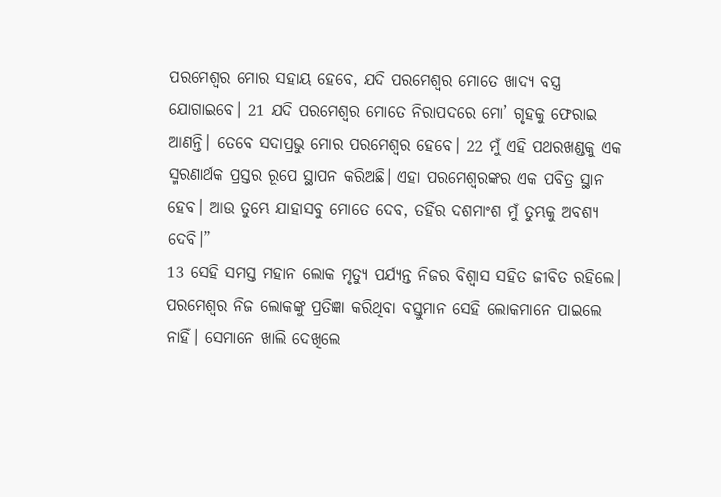ପରମେଶ୍ୱର ମୋର ସହାୟ ହେବେ, ଯଦି ପରମେଶ୍ୱର ମୋତେ ଖାଦ୍ୟ ବସ୍ତ୍ର ଯୋଗାଇବେ। 21 ଯଦି ପରମେଶ୍ୱର ମୋତେ ନିରାପଦରେ ମୋ’ ଗୃହକୁ ଫେରାଇ ଆଣନ୍ତି। ତେବେ ସଦାପ୍ରଭୁ ମୋର ପରମେଶ୍ୱର ହେବେ। 22 ମୁଁ ଏହି ପଥରଖଣ୍ଡକୁ ଏକ ସ୍ମରଣାର୍ଥକ ପ୍ରସ୍ତର ରୂପେ ସ୍ଥାପନ କରିଅଛି। ଏହା ପରମେଶ୍ୱରଙ୍କର ଏକ ପବିତ୍ର ସ୍ଥାନ ହେବ। ଆଉ ତୁମ୍ଭେ ଯାହାସବୁ ମୋତେ ଦେବ, ତହିଁର ଦଶମାଂଶ ମୁଁ ତୁମ୍ଭକୁ ଅବଶ୍ୟ ଦେବି।”
13 ସେହି ସମସ୍ତ ମହାନ ଲୋକ ମୃତ୍ୟୁ ପର୍ଯ୍ୟନ୍ତ ନିଜର ବିଶ୍ୱାସ ସହିତ ଜୀବିତ ରହିଲେ। ପରମେଶ୍ୱର ନିଜ ଲୋକଙ୍କୁ ପ୍ରତିଜ୍ଞା କରିଥିବା ବସ୍ତୁମାନ ସେହି ଲୋକମାନେ ପାଇଲେ ନାହିଁ। ସେମାନେ ଖାଲି ଦେଖିଲେ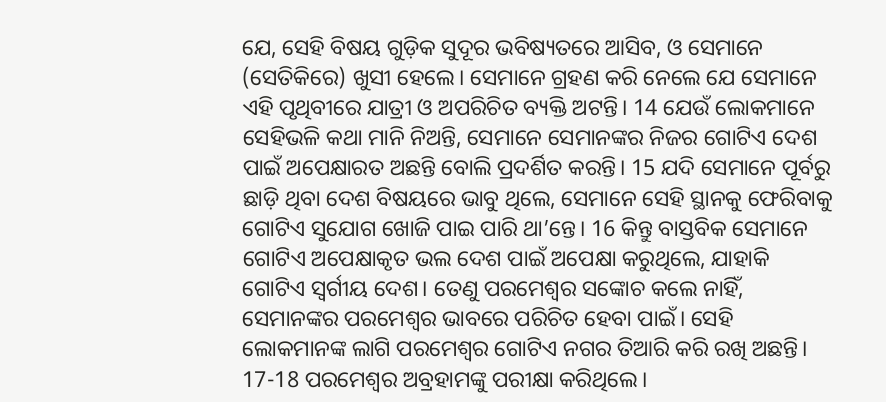ଯେ, ସେହି ବିଷୟ ଗୁଡ଼ିକ ସୁଦୂର ଭବିଷ୍ୟତରେ ଆସିବ, ଓ ସେମାନେ (ସେତିକିରେ) ଖୁସୀ ହେଲେ। ସେମାନେ ଗ୍ରହଣ କରି ନେଲେ ଯେ ସେମାନେ ଏହି ପୃଥିବୀରେ ଯାତ୍ରୀ ଓ ଅପରିଚିତ ବ୍ୟକ୍ତି ଅଟନ୍ତି। 14 ଯେଉଁ ଲୋକମାନେ ସେହିଭଳି କଥା ମାନି ନିଅନ୍ତି, ସେମାନେ ସେମାନଙ୍କର ନିଜର ଗୋଟିଏ ଦେଶ ପାଇଁ ଅପେକ୍ଷାରତ ଅଛନ୍ତି ବୋଲି ପ୍ରଦର୍ଶିତ କରନ୍ତି। 15 ଯଦି ସେମାନେ ପୂର୍ବରୁ ଛାଡ଼ି ଥିବା ଦେଶ ବିଷୟରେ ଭାବୁ ଥିଲେ, ସେମାନେ ସେହି ସ୍ଥାନକୁ ଫେରିବାକୁ ଗୋଟିଏ ସୁଯୋଗ ଖୋଜି ପାଇ ପାରି ଥା’ନ୍ତେ। 16 କିନ୍ତୁ ବାସ୍ତବିକ ସେମାନେ ଗୋଟିଏ ଅପେକ୍ଷାକୃତ ଭଲ ଦେଶ ପାଇଁ ଅପେକ୍ଷା କରୁଥିଲେ, ଯାହାକି ଗୋଟିଏ ସ୍ୱର୍ଗୀୟ ଦେଶ। ତେଣୁ ପରମେଶ୍ୱର ସଙ୍କୋଚ କଲେ ନାହିଁ, ସେମାନଙ୍କର ପରମେଶ୍ୱର ଭାବରେ ପରିଚିତ ହେବା ପାଇଁ। ସେହି ଲୋକମାନଙ୍କ ଲାଗି ପରମେଶ୍ୱର ଗୋଟିଏ ନଗର ତିଆରି କରି ରଖି ଅଛନ୍ତି।
17-18 ପରମେଶ୍ୱର ଅବ୍ରହାମଙ୍କୁ ପରୀକ୍ଷା କରିଥିଲେ।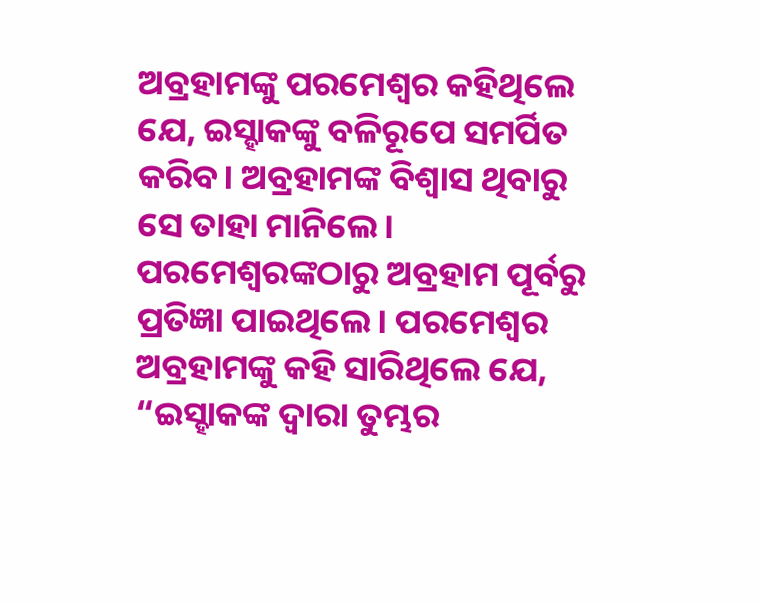ଅବ୍ରହାମଙ୍କୁ ପରମେଶ୍ୱର କହିଥିଲେ ଯେ, ଇସ୍ହାକଙ୍କୁ ବଳିରୂପେ ସମର୍ପିତ କରିବ। ଅବ୍ରହାମଙ୍କ ବିଶ୍ୱାସ ଥିବାରୁ ସେ ତାହା ମାନିଲେ। ପରମେଶ୍ୱରଙ୍କଠାରୁ ଅବ୍ରହାମ ପୂର୍ବରୁ ପ୍ରତିଜ୍ଞା ପାଇଥିଲେ। ପରମେଶ୍ୱର ଅବ୍ରହାମଙ୍କୁ କହି ସାରିଥିଲେ ଯେ, “ଇସ୍ହାକଙ୍କ ଦ୍ୱାରା ତୁମ୍ଭର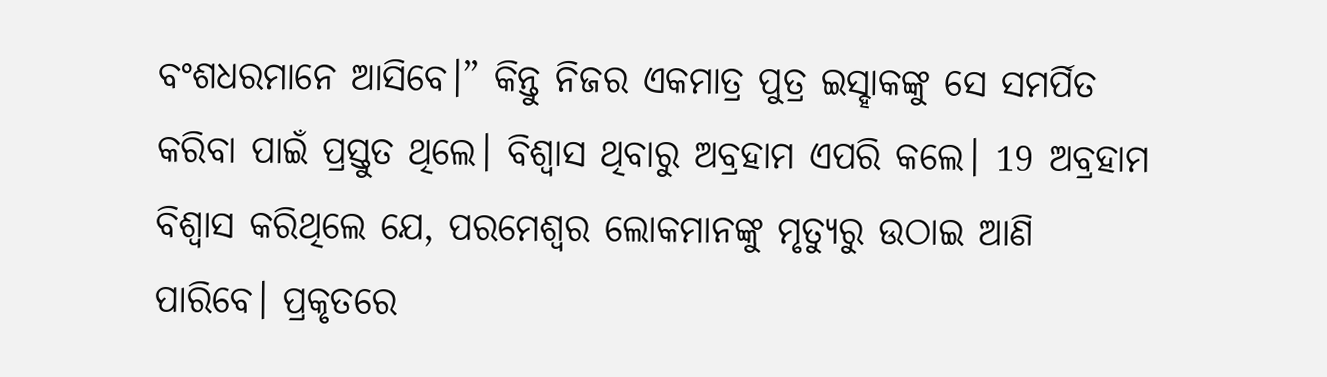ବଂଶଧରମାନେ ଆସିବେ।” କିନ୍ତୁ ନିଜର ଏକମାତ୍ର ପୁତ୍ର ଇସ୍ହାକଙ୍କୁ ସେ ସମର୍ପିତ କରିବା ପାଇଁ ପ୍ରସ୍ତୁତ ଥିଲେ। ବିଶ୍ୱାସ ଥିବାରୁ ଅବ୍ରହାମ ଏପରି କଲେ। 19 ଅବ୍ରହାମ ବିଶ୍ୱାସ କରିଥିଲେ ଯେ, ପରମେଶ୍ୱର ଲୋକମାନଙ୍କୁ ମୃତ୍ୟୁରୁ ଉଠାଇ ଆଣି ପାରିବେ। ପ୍ରକୃତରେ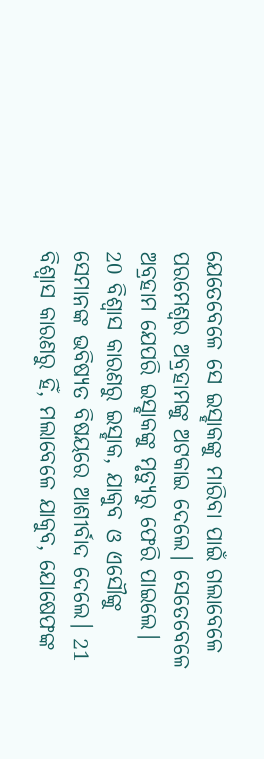ଯେତେବେଳେ ସେ ଇସ୍ହାକଙ୍କୁ ମାରିବା ପାଇଁ ଗଲାବେଳେ ପରମେଶ୍ୱର ଅବ୍ରହାମଙ୍କୁ ଅଟକାଇ ଦେଲେ। ସେତେବେଳେ ଅବ୍ରହାମ ଯେପରି ଇସ୍ହାକଙ୍କୁ ମୃତ୍ୟୁରୁ ଫେରି ପାଇଲେ।
20 ବିଶ୍ୱାସ କାରଣରୁ ଇସ୍ହାକ, ଯାକୁବ ଓ ଏସୌଙ୍କୁ ସେମାନଙ୍କ ଭବିଷ୍ୟତ ବିଷୟରେ ଆଶୀର୍ବାଦ ଦେଲେ। 21 ବିଶ୍ୱାସ କାରଣରୁ ହିଁ, ମଲାବେଳେ ଯାକୁବ, ଯୋଷେଫଙ୍କ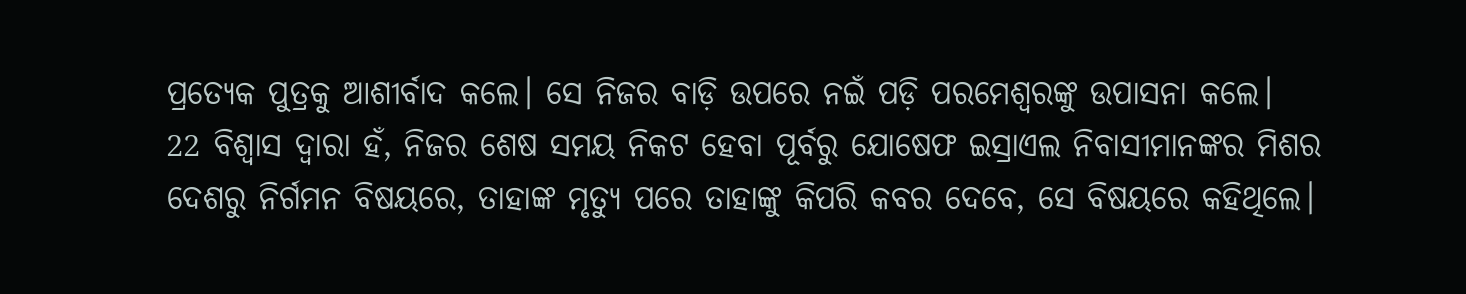ପ୍ରତ୍ୟେକ ପୁତ୍ରକୁ ଆଶୀର୍ବାଦ କଲେ। ସେ ନିଜର ବାଡ଼ି ଉପରେ ନଇଁ ପଡ଼ି ପରମେଶ୍ୱରଙ୍କୁ ଉପାସନା କଲେ।
22 ବିଶ୍ୱାସ ଦ୍ୱାରା ହଁ, ନିଜର ଶେଷ ସମୟ ନିକଟ ହେବା ପୂର୍ବରୁ ଯୋଷେଫ ଇସ୍ରାଏଲ ନିବାସୀମାନଙ୍କର ମିଶର ଦେଶରୁ ନିର୍ଗମନ ବିଷୟରେ, ତାହାଙ୍କ ମୃତ୍ୟୁ ପରେ ତାହାଙ୍କୁ କିପରି କବର ଦେବେ, ସେ ବିଷୟରେ କହିଥିଲେ।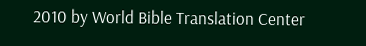2010 by World Bible Translation Center